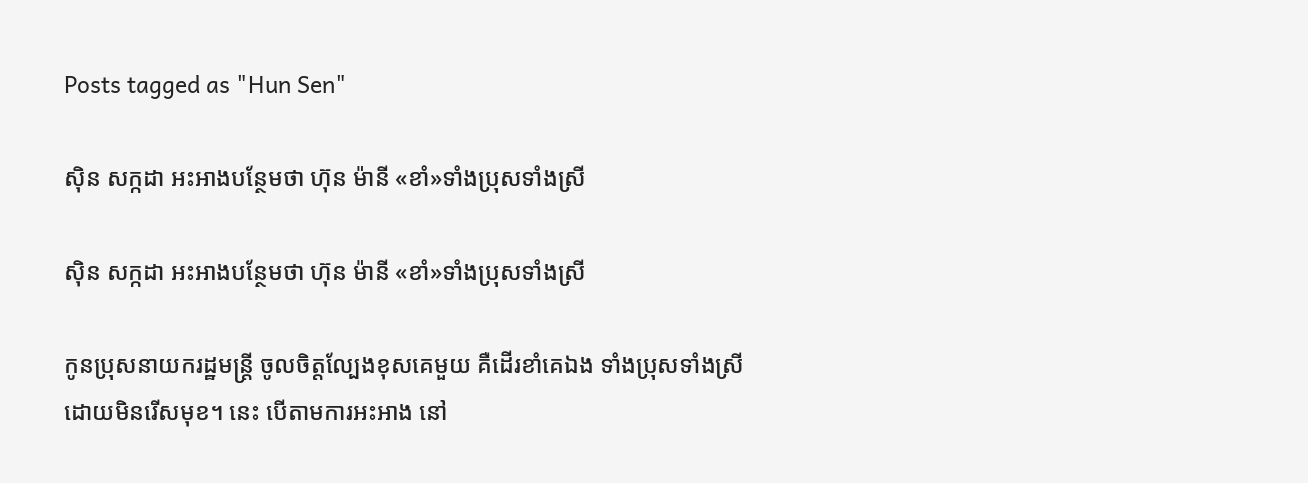Posts tagged as "Hun Sen"

ស៊ិន សក្កដា អះអាងបន្ថែមថា ហ៊ុន ម៉ានី «ខាំ»ទាំងប្រុសទាំងស្រី

ស៊ិន សក្កដា អះអាងបន្ថែមថា ហ៊ុន ម៉ានី «ខាំ»ទាំងប្រុសទាំងស្រី

កូនប្រុសនាយករដ្ឋមន្ត្រី ចូលចិត្តល្បែងខុសគេមួយ គឺដើរខាំគេឯង ទាំងប្រុសទាំងស្រី ដោយមិនរើសមុខ។ នេះ បើតាមការអះអាង នៅ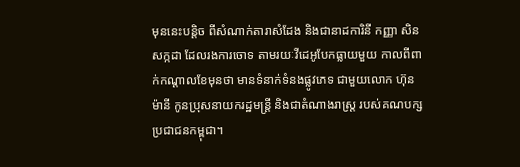មុននេះបន្តិច ពីសំណាក់តារាសំដែង និងជានាដការិនី កញ្ញា សិន សក្កដា ដែលរងការចោទ តាមរយៈវីដេអូបែកធ្លាយមួយ កាលពីពាក់កណ្ដាលខែមុនថា មានទំនាក់ទំនងផ្លូវភេទ ជាមួយលោក ហ៊ុន ម៉ានី កូនប្រុសនាយករដ្ឋមន្ត្រី និងជាតំណាងរាស្ត្រ របស់គណបក្សប្រជាជនកម្ពុជា។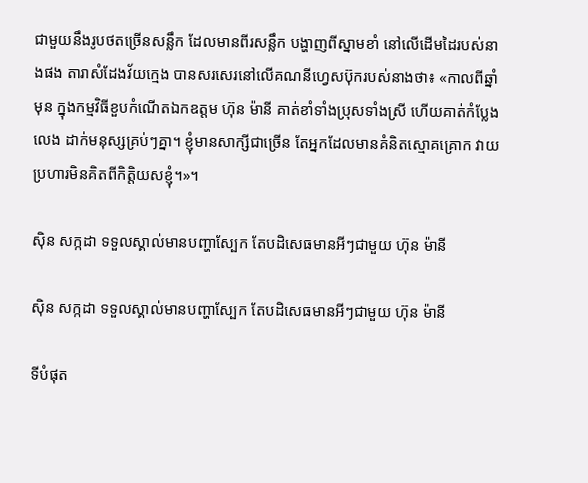ជាមួយនឹងរូបថតច្រើនសន្លឹក ដែលមានពីរសន្លឹក បង្ហាញពីស្នាមខាំ នៅលើដើមដៃរបស់នាងផង តារាសំដែងវ័យក្មេង បានសរសេរនៅលើគណនីហ្វេសប៊ុករបស់នាងថា៖ «កាលពីឆ្នាំមុន ក្នុងកម្មវិធីខួបកំណើតឯកឧត្ដម ហ៊ុន ម៉ានី គាត់ខាំទាំងប្រុសទាំងស្រី ហើយគាត់កំប្លែងលេង ដាក់មនុស្សគ្រប់ៗគ្នា។ ខ្ញុំមានសាក្សីជាច្រើន តែអ្នកដែលមានគំនិតស្មោគគ្រោក វាយប្រហារមិនគិតពីកិត្តិយសខ្ញុំ។»។

ស៊ិន សក្កដា ទទួលស្គាល់មានបញ្ហាស្បែក តែបដិសេធមានអីៗជាមួយ ហ៊ុន ម៉ានី

ស៊ិន សក្កដា ទទួលស្គាល់មានបញ្ហាស្បែក តែបដិសេធមានអីៗជាមួយ ហ៊ុន ម៉ានី

ទីបំផុត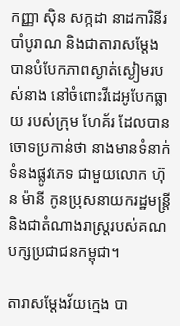កញ្ញា ស៊ិន សក្កដា នាដការិនីរបាំបូរាណ និងជាតារាសម្ដែង បានបំបែកភាពស្ងាត់ស្ងៀមរបស់នាង នៅចំពោះវីដេអូបែកធ្លាយ របស់ក្រុម ហែគ័រ ដែលបានចោទប្រកាន់ថា នាងមានទំនាក់ទំនងផ្លូវភេទ ជាមួយលោក ហ៊ុន ម៉ានី កូនប្រុសនាយករដ្ឋមន្ត្រី និងជាតំណាងរាស្ត្ររបស់គណបក្សប្រជាជនកម្ពុជា។

តារាសម្ដែងវ័យក្មេង បា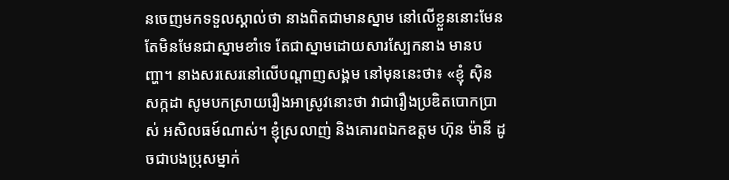នចេញមកទទួលស្គាល់ថា នាងពិតជាមានស្នាម នៅលើខ្លួននោះមែន តែមិនមែនជាស្នាមខាំទេ តែជាស្នាមដោយសារស្បែកនាង មានបញ្ហា។ នាងសរសេរនៅលើបណ្ដាញសង្គម នៅមុននេះថា៖ «ខ្ញុំ សុិន សក្កដា សូមបកស្រាយរឿងអាស្រូវនោះថា វាជារឿងប្រឌិតបោកប្រាស់ អសិលធម៍ណាស់។ ខ្ញុំស្រលាញ់ និងគោរពឯកឧត្ដម ហ៊ុន ម៉ានី ដូចជាបងប្រុសម្នាក់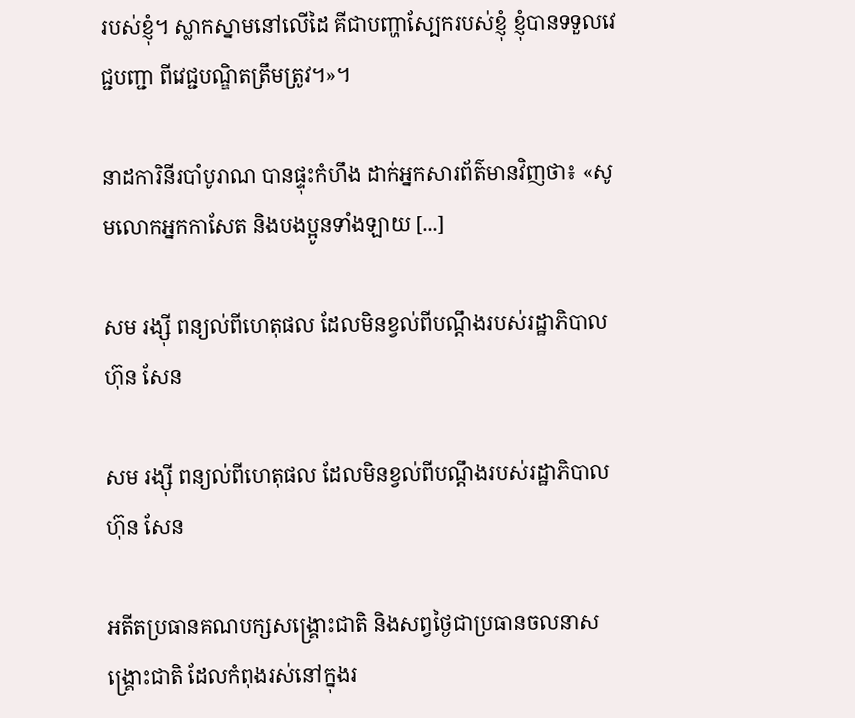របស់ខ្ញុំ។ ស្លាកស្នាមនៅលើដៃ គីជាបញ្ហាស្បែករបស់ខ្ញុំ ខ្ញុំបានទទួលវេជ្ជបញ្ជា ពីវេជ្ជបណ្ឌិតត្រឹមត្រូវ។»។

នាដការិនីរបាំបូរាណ បានផ្ទុះកំហឹង ដាក់អ្នកសារព័ត៌មានវិញថា៖ «សូមលោកអ្នកកាសែត និងបងប្អូនទាំងឡាយ [...]

សម រង្ស៊ី ពន្យល់ពីហេតុផល ដែលមិនខ្វល់ពីបណ្ដឹងរបស់រដ្ឋាភិបាល ហ៊ុន សែន

សម រង្ស៊ី ពន្យល់ពីហេតុផល ដែលមិនខ្វល់ពីបណ្ដឹងរបស់រដ្ឋាភិបាល ហ៊ុន សែន

អតីតប្រធានគណបក្សសង្គ្រោះជាតិ និងសព្វថ្ងៃជាប្រធានចលនាសង្គ្រោះជាតិ ដែលកំពុងរស់នៅក្នុងរ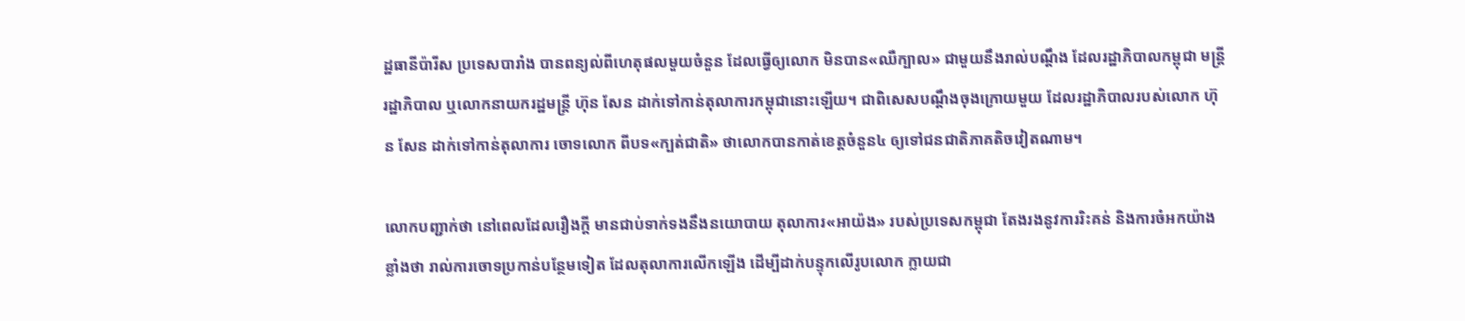ដ្ឋធានីប៉ារីស ប្រទេសបារាំង បានពន្យល់ពីហេតុផលមួយចំនួន ដែលធ្វើឲ្យលោក មិនបាន«ឈឺក្បាល» ជាមួយនឹងរាល់បណ្ដឹង ដែលរដ្ឋាភិបាលកម្ពុជា មន្ត្រីរដ្ឋាភិបាល ឬលោកនាយករដ្ឋមន្ត្រី ហ៊ុន សែន ដាក់ទៅកាន់តុលាការកម្ពុជានោះឡើយ។ ជាពិសេសបណ្ដឹងចុងក្រោយមួយ ដែលរដ្ឋាភិបាលរបស់លោក ហ៊ុន សែន ដាក់ទៅកាន់តុលាការ ចោទលោក ពីបទ«ក្បត់ជាតិ» ថាលោកបានកាត់ខេត្តចំនួន៤ ឲ្យទៅជនជាតិភាគតិចវៀតណាម។

លោកបញ្ជាក់ថា នៅពេលដែលរឿងក្ដី មានជាប់ទាក់ទងនឹងនយោបាយ តុលាការ«អាយ៉ង» របស់ប្រទេសកម្ពុជា តែងរងនូវការរិះគន់ និងការចំអកយ៉ាងខ្លាំងថា រាល់ការចោទប្រកាន់បន្ថែមទៀត ដែលតុលាការលើកឡើង ដើម្បីដាក់បន្ទុកលើរូបលោក ក្លាយជា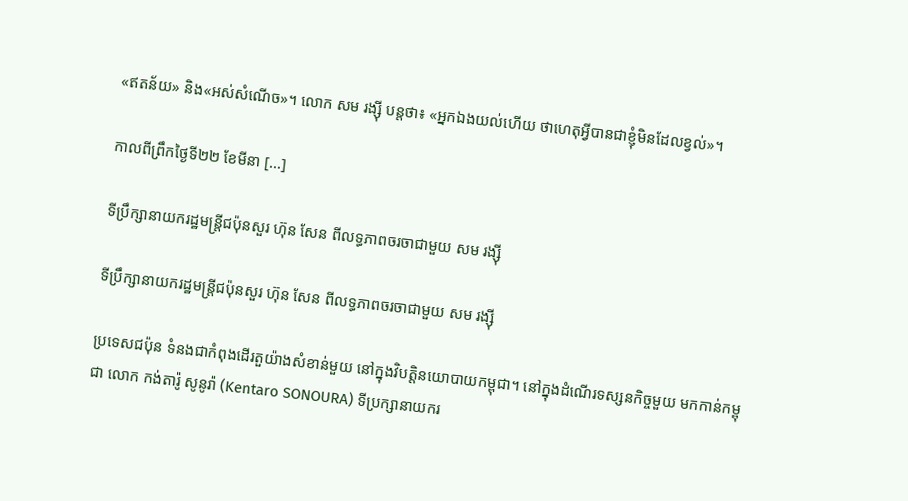«ឥតន័យ» និង«អស់សំណើច»។ លោក សម រង្ស៊ី បន្តថា៖ «អ្នកឯងយល់ហើយ ថាហេតុអ្វីបានជាខ្ញុំមិនដែលខ្វល់»។

កាលពីព្រឹកថ្ងៃទី២២ ខែមីនា [...]

ទីប្រឹក្សានាយករដ្ឋមន្ត្រីជប៉ុនសួរ ហ៊ុន សែន ពីលទ្ធភាពចរចាជាមួយ សម រង្ស៊ី

ទីប្រឹក្សានាយករដ្ឋមន្ត្រីជប៉ុនសួរ ហ៊ុន សែន ពីលទ្ធភាពចរចាជាមួយ សម រង្ស៊ី

ប្រទេសជប៉ុន ទំនងជាកំពុងដើរតួយ៉ាងសំខាន់មួយ នៅក្នុងវិបត្តិនយោបាយកម្ពុជា។ នៅក្នុងដំណើរទស្សនកិច្ចមួយ មកកាន់កម្ពុជា លោក កង់តារ៉ូ សូនូរ៉ា (Kentaro SONOURA) ទីប្រក្សានាយករ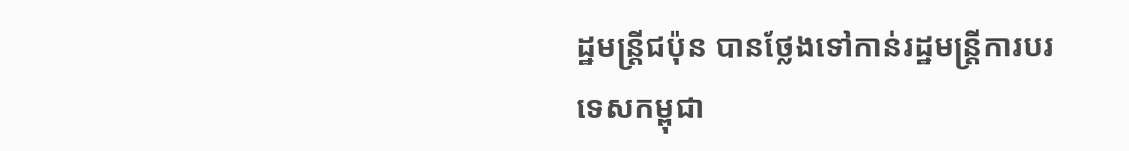ដ្ឋមន្ត្រីជប៉ុន បានថ្លែងទៅកាន់រដ្ឋមន្ត្រីការបរទេសកម្ពុជា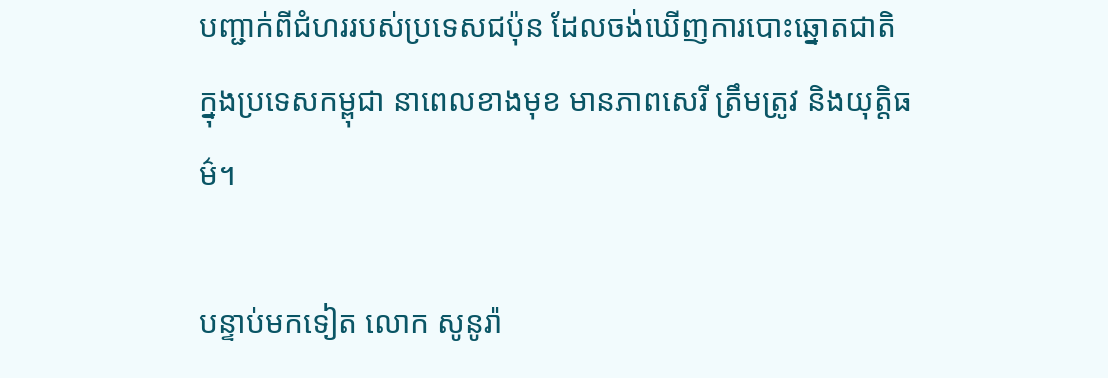បញ្ជាក់ពីជំហររបស់ប្រទេសជប៉ុន ដែលចង់ឃើញការបោះឆ្នោតជាតិ ក្នុងប្រទេសកម្ពុជា នាពេលខាងមុខ មានភាពសេរី ត្រឹមត្រូវ និងយុត្តិធម៌។

បន្ទាប់មកទៀត លោក សូនូរ៉ា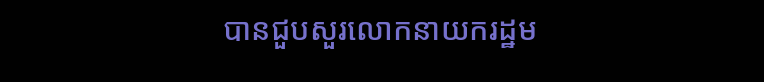បានជួបសួរលោកនាយករដ្ឋម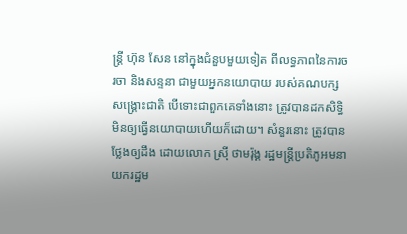ន្ត្រី ហ៊ុន សែន នៅក្នុងជំនួបមួយទៀត ពីលទ្ធភាពនៃការចរចា និងសន្ទនា ជាមួយអ្នកនយោបាយ របស់គណបក្សសង្គ្រោះជាតិ បើទោះជាពួកគេទាំងនោះ ត្រូវបានដកសិទ្ធិ មិនឲ្យធ្វើនយោបាយហើយក៏ដោយ។ សំនួរនោះ ត្រូវបានថ្លែងឲ្យដឹង ដោយលោក ស្រ៊ី ថាមរ៉ុង្គ រដ្ឋមន្ត្រីប្រតិភូអមនាយករដ្ឋម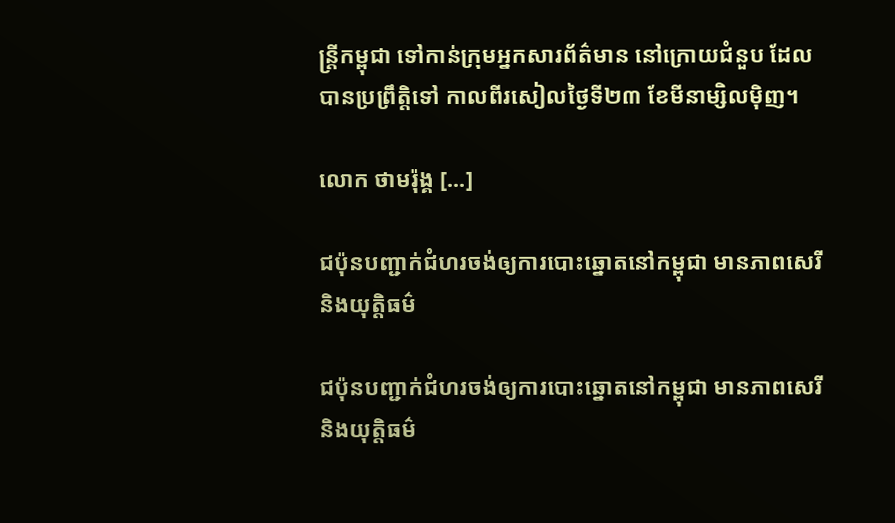ន្ត្រីកម្ពុជា ទៅកាន់ក្រុមអ្នកសារព័ត៌មាន នៅក្រោយជំនួប ដែលបានប្រព្រឹត្តិទៅ កាលពីរសៀលថ្ងៃទី២៣ ខែមីនាម្សិលម៉ិញ។

លោក ថាមរ៉ុង្គ [...]

ជប៉ុនបញ្ជាក់ជំហរចង់ឲ្យការបោះឆ្នោតនៅកម្ពុជា មានភាពសេរីនិងយុត្តិធម៌

ជប៉ុនបញ្ជាក់ជំហរចង់ឲ្យការបោះឆ្នោតនៅកម្ពុជា មានភាពសេរីនិងយុត្តិធម៌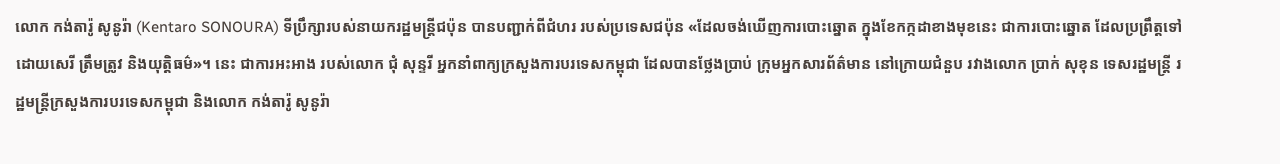លោក កង់តារ៉ូ សូនូរ៉ា (Kentaro SONOURA) ទីប្រឹក្សារបស់នាយករដ្ឋមន្ត្រីជប៉ុន បានបញ្ជាក់ពីជំហរ របស់ប្រទេសជប៉ុន «ដែលចង់ឃើញការបោះឆ្នោត ក្នុងខែកក្កដាខាងមុខនេះ ជាការបោះឆ្នោត ដែលប្រព្រឹត្តទៅ ដោយសេរី ត្រឹមត្រូវ និងយុត្តិធម៌»។ នេះ ជាការអះអាង របស់លោក ជុំ សុន្ទរី អ្នកនាំពាក្យក្រសួងការបរទេសកម្ពុជា ដែលបានថ្លែងប្រាប់ ក្រុមអ្នកសារព័ត៌មាន នៅក្រោយជំនួប រវាងលោក ប្រាក់ សុខុន ទេសរដ្ឋមន្រ្តី រដ្ឋមន្រ្តីក្រសួងការបរទេសកម្ពុជា និងលោក កង់តារ៉ូ សូនូរ៉ា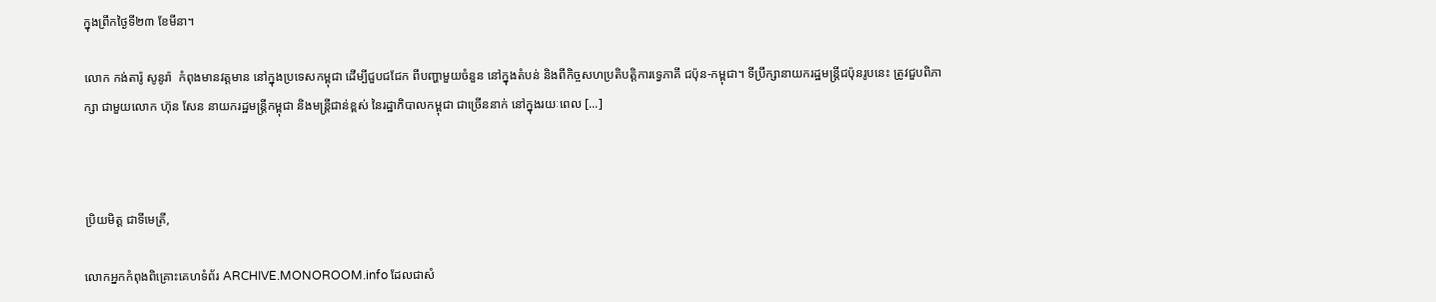ក្នុងព្រឹកថ្ងៃទី២៣ ខែមីនា។

លោក កង់តារ៉ូ សូនូរ៉ា  កំពុងមានវត្តមាន នៅក្នុងប្រទេសកម្ពុជា ដើម្បីជួបជជែក ពីបញ្ហាមួយចំនួន នៅក្នុងតំបន់ និងពីកិច្ចសហប្រតិបត្តិការទ្វេភាគី ជប៉ុន-កម្ពុជា។ ទីប្រឹក្សានាយករដ្ឋមន្ត្រីជប៉ុនរូបនេះ ត្រូវជួបពិភាក្សា ជាមួយលោក ហ៊ុន សែន នាយករដ្ឋមន្ត្រីកម្ពុជា និងមន្ត្រីជាន់ខ្ពស់ នៃរដ្ឋាភិបាលកម្ពុជា ជាច្រើននាក់ នៅក្នុងរយៈពេល [...]



ប្រិយមិត្ត ជាទីមេត្រី,

លោកអ្នកកំពុងពិគ្រោះគេហទំព័រ ARCHIVE.MONOROOM.info ដែលជាសំ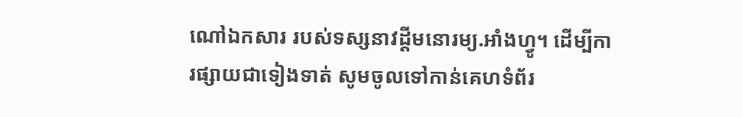ណៅឯកសារ របស់ទស្សនាវដ្ដីមនោរម្យ.អាំងហ្វូ។ ដើម្បីការផ្សាយជាទៀងទាត់ សូមចូលទៅកាន់គេហទំព័រ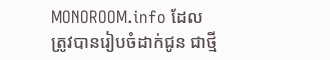MONOROOM.info ដែលត្រូវបានរៀបចំដាក់ជូន ជាថ្មី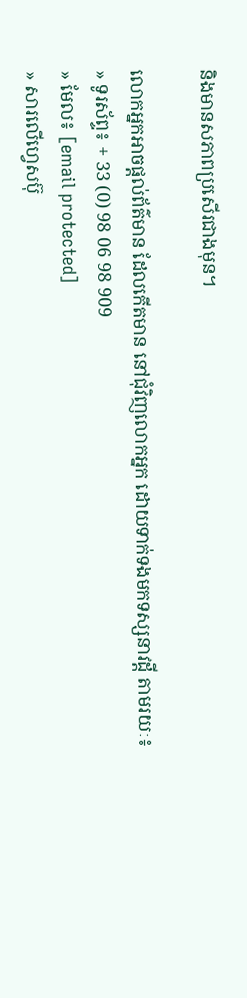និងមានសភាពប្រសើរជាងមុន។

លោកអ្នកអាចផ្ដល់ព័ត៌មាន ដែលកើតមាន នៅជុំវិញលោកអ្នក ដោយទាក់ទងមកទស្សនាវដ្ដី តាមរយៈ៖
» ទូរស័ព្ទ៖ + 33 (0) 98 06 98 909
» មែល៖ [email protected]
» សារលើហ្វេសប៊ុ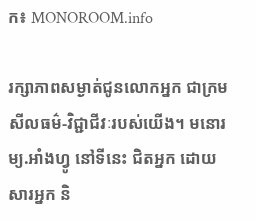ក៖ MONOROOM.info

រក្សាភាពសម្ងាត់ជូនលោកអ្នក ជាក្រមសីលធម៌-វិជ្ជាជីវៈរបស់យើង។ មនោរម្យ.អាំងហ្វូ នៅទីនេះ ជិតអ្នក ដោយសារអ្នក និ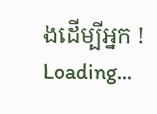ងដើម្បីអ្នក !
Loading...